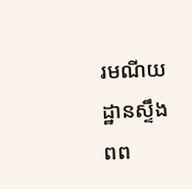រមណីយដ្ឋានស្ទឹងពព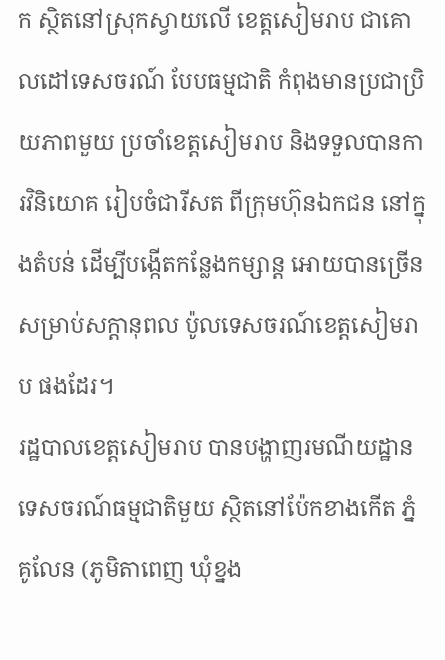ក ស្ថិតនៅស្រុកស្វាយលើ ខេត្តសៀមរាប ជាគោលដៅទេសចរណ៍ បែបធម្មជាតិ កំពុងមានប្រជាប្រិយភាពមួយ ប្រចាំខេត្តសៀមរាប និងទទួលបានការវិនិយោគ រៀបចំជារីសត ពីក្រុមហ៊ុនឯកជន នៅក្នុងតំបន់ ដើម្បីបង្កើតកន្លែងកម្សាន្ដ អោយបានច្រើន សម្រាប់សក្ដានុពល ប៉ូលទេសចរណ៍ខេត្តសៀមរាប ផងដែរ។
រដ្ឋបាលខេត្តសៀមរាប បានបង្ហាញរមណីយដ្ឋាន ទេសចរណ៍ធម្មជាតិមួយ ស្ថិតនៅប៉ែកខាងកើត ភ្នំគូលែន (ភូមិតាពេញ ឃុំខ្នង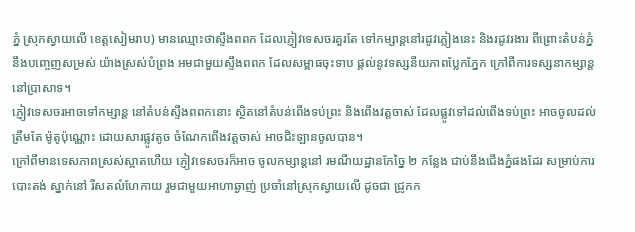ភ្នំ ស្រុកស្វាយលើ ខេត្តសៀមរាប) មានឈ្មោះថាស្ទឹងពពក ដែលភ្ញៀវទេសចរគួរតែ ទៅកម្សាន្ដនៅរដូវភ្លៀងនេះ និងរដូវរងារ ពីព្រោះតំបន់ភ្នំ នឹងបញ្ចេញសម្រស់ យ៉ាងស្រស់បំព្រង អមជាមួយស្ទឹងពពក ដែលសម្ពាធចុះទាប ផ្ដល់នូវទស្សនីយភាពប្លែកភ្នែក ក្រៅពីការទស្សនាកម្សាន្ដ នៅប្រាសាទ។
ភ្ញៀវទេសចរអាចទៅកម្សាន្ដ នៅតំបន់ស្ទឹងពពកនោះ ស្ថិតនៅតំបន់ពើងទប់ព្រះ និងពើងវត្តចាស់ ដែលផ្លូវទៅដល់ពើងទប់ព្រះ អាចចូលដល់ត្រឹមតែ ម៉ូតូប៉ុណ្ណោះ ដោយសារផ្លូវតូច ចំណែកពើងវត្តចាស់ អាចជិះឡានចូលបាន។
ក្រៅពីមានទេសភាពស្រស់ស្អាតហើយ ភ្ញៀវទេសចរក៏អាច ចូលកម្សាន្ដនៅ រមណីយដ្ឋានកែច្នៃ ២ កន្លែង ជាប់នឹងជើងភ្នំផងដែរ សម្រាប់ការបោះតង់ ស្នាក់នៅ រីសតលំហែកាយ រួមជាមួយអាហាឆ្ងាញ់ ប្រចាំនៅស្រុកស្វាយលើ ដូចជា ជ្រូកក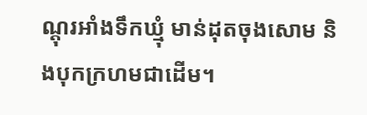ណ្ដុរអាំងទឹកឃ្មុំ មាន់ដុតចុងសោម និងបុកក្រហមជាដើម។